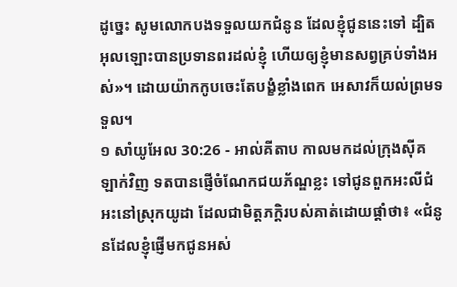ដូច្នេះ សូមលោកបងទទួលយកជំនូន ដែលខ្ញុំជូននេះទៅ ដ្បិតអុលឡោះបានប្រទានពរដល់ខ្ញុំ ហើយឲ្យខ្ញុំមានសព្វគ្រប់ទាំងអស់»។ ដោយយ៉ាកកូបចេះតែបង្ខំខ្លាំងពេក អេសាវក៏យល់ព្រមទទួល។
១ សាំយូអែល 30:26 - អាល់គីតាប កាលមកដល់ក្រុងស៊ីគឡាក់វិញ ទតបានផ្ញើចំណែកជយភ័ណ្ឌខ្លះ ទៅជូនពួកអះលីជំអះនៅស្រុកយូដា ដែលជាមិត្តភក្តិរបស់គាត់ដោយផ្តាំថា៖ «ជំនូនដែលខ្ញុំផ្ញើមកជូនអស់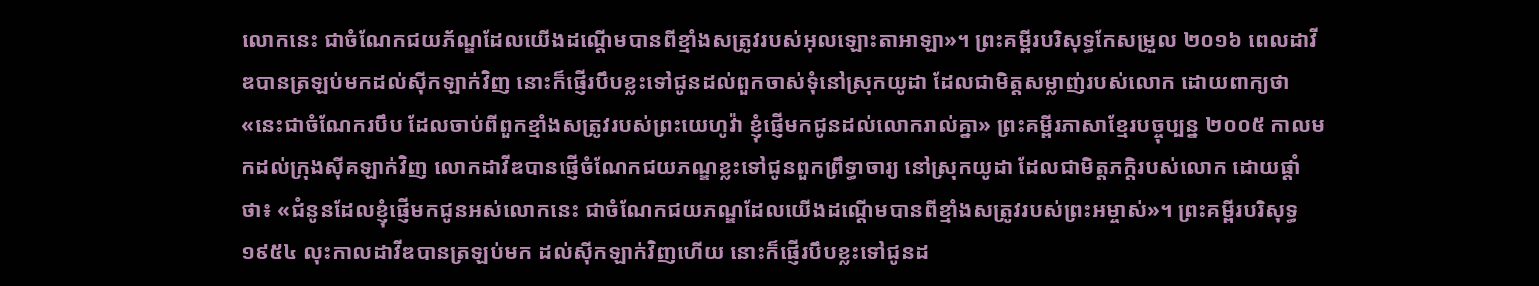លោកនេះ ជាចំណែកជយភ័ណ្ឌដែលយើងដណ្តើមបានពីខ្មាំងសត្រូវរបស់អុលឡោះតាអាឡា»។ ព្រះគម្ពីរបរិសុទ្ធកែសម្រួល ២០១៦ ពេលដាវីឌបានត្រឡប់មកដល់ស៊ីកឡាក់វិញ នោះក៏ផ្ញើរបឹបខ្លះទៅជូនដល់ពួកចាស់ទុំនៅស្រុកយូដា ដែលជាមិត្តសម្លាញ់របស់លោក ដោយពាក្យថា «នេះជាចំណែករបឹប ដែលចាប់ពីពួកខ្មាំងសត្រូវរបស់ព្រះយេហូវ៉ា ខ្ញុំផ្ញើមកជូនដល់លោករាល់គ្នា» ព្រះគម្ពីរភាសាខ្មែរបច្ចុប្បន្ន ២០០៥ កាលមកដល់ក្រុងស៊ីគឡាក់វិញ លោកដាវីឌបានផ្ញើចំណែកជយភណ្ឌខ្លះទៅជូនពួកព្រឹទ្ធាចារ្យ នៅស្រុកយូដា ដែលជាមិត្តភក្ដិរបស់លោក ដោយផ្ដាំថា៖ «ជំនូនដែលខ្ញុំផ្ញើមកជូនអស់លោកនេះ ជាចំណែកជយភណ្ឌដែលយើងដណ្ដើមបានពីខ្មាំងសត្រូវរបស់ព្រះអម្ចាស់»។ ព្រះគម្ពីរបរិសុទ្ធ ១៩៥៤ លុះកាលដាវីឌបានត្រឡប់មក ដល់ស៊ីកឡាក់វិញហើយ នោះក៏ផ្ញើរបឹបខ្លះទៅជូនដ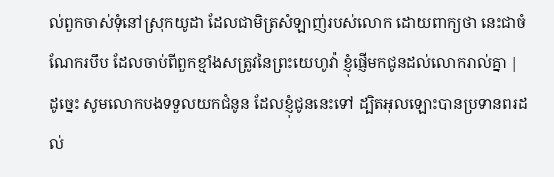ល់ពួកចាស់ទុំនៅស្រុកយូដា ដែលជាមិត្រសំឡាញ់របស់លោក ដោយពាក្យថា នេះជាចំណែករបឹប ដែលចាប់ពីពួកខ្មាំងសត្រូវនៃព្រះយេហូវ៉ា ខ្ញុំផ្ញើមកជូនដល់លោករាល់គ្នា |
ដូច្នេះ សូមលោកបងទទួលយកជំនូន ដែលខ្ញុំជូននេះទៅ ដ្បិតអុលឡោះបានប្រទានពរដល់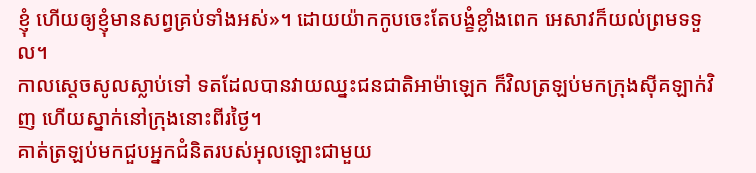ខ្ញុំ ហើយឲ្យខ្ញុំមានសព្វគ្រប់ទាំងអស់»។ ដោយយ៉ាកកូបចេះតែបង្ខំខ្លាំងពេក អេសាវក៏យល់ព្រមទទួល។
កាលស្តេចសូលស្លាប់ទៅ ទតដែលបានវាយឈ្នះជនជាតិអាម៉ាឡេក ក៏វិលត្រឡប់មកក្រុងស៊ីគឡាក់វិញ ហើយស្នាក់នៅក្រុងនោះពីរថ្ងៃ។
គាត់ត្រឡប់មកជួបអ្នកជំនិតរបស់អុលឡោះជាមួយ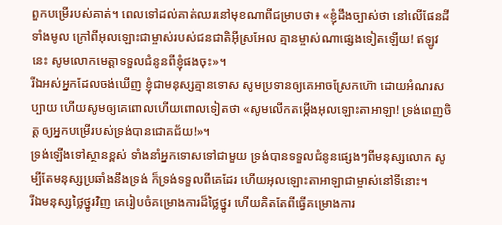ពួកបម្រើរបស់គាត់។ ពេលទៅដល់គាត់ឈរនៅមុខណាពីជម្រាបថា៖ «ខ្ញុំដឹងច្បាស់ថា នៅលើផែនដីទាំងមូល ក្រៅពីអុលឡោះជាម្ចាស់របស់ជនជាតិអ៊ីស្រអែល គ្មានម្ចាស់ណាផ្សេងទៀតឡើយ! ឥឡូវនេះ សូមលោកមេត្តាទទួលជំនូនពីខ្ញុំផងចុះ»។
រីឯអស់អ្នកដែលចង់ឃើញ ខ្ញុំជាមនុស្សគ្មានទោស សូមប្រទានឲ្យគេអាចស្រែកហ៊ោ ដោយអំណរសប្បាយ ហើយសូមឲ្យគេពោលហើយពោលទៀតថា «សូមលើកតម្កើងអុលឡោះតាអាឡា! ទ្រង់ពេញចិត្ត ឲ្យអ្នកបម្រើរបស់ទ្រង់បានជោគជ័យ!»។
ទ្រង់ឡើងទៅស្ថានខ្ពស់ ទាំងនាំអ្នកទោសទៅជាមួយ ទ្រង់បានទទួលជំនូនផ្សេងៗពីមនុស្សលោក សូម្បីតែមនុស្សប្រឆាំងនឹងទ្រង់ ក៏ទ្រង់ទទួលពីគេដែរ ហើយអុលឡោះតាអាឡាជាម្ចាស់នៅទីនោះ។
រីឯមនុស្សថ្លៃថ្នូរវិញ គេរៀបចំគម្រោងការដ៏ថ្លៃថ្នូរ ហើយគិតតែពីធ្វើគម្រោងការ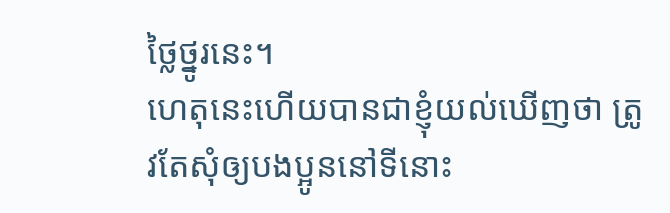ថ្លៃថ្នូរនេះ។
ហេតុនេះហើយបានជាខ្ញុំយល់ឃើញថា ត្រូវតែសុំឲ្យបងប្អូននៅទីនោះ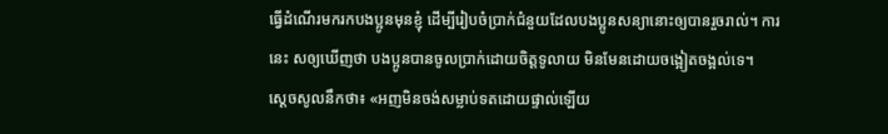ធ្វើដំណើរមករកបងប្អូនមុនខ្ញុំ ដើម្បីរៀបចំប្រាក់ជំនួយដែលបងប្អូនសន្យានោះឲ្យបានរួចរាល់។ ការនេះ សឲ្យឃើញថា បងប្អូនបានចូលប្រាក់ដោយចិត្ដទូលាយ មិនមែនដោយចង្អៀតចង្អល់ទេ។
ស្តេចសូលនឹកថា៖ «អញមិនចង់សម្លាប់ទតដោយផ្ទាល់ឡើយ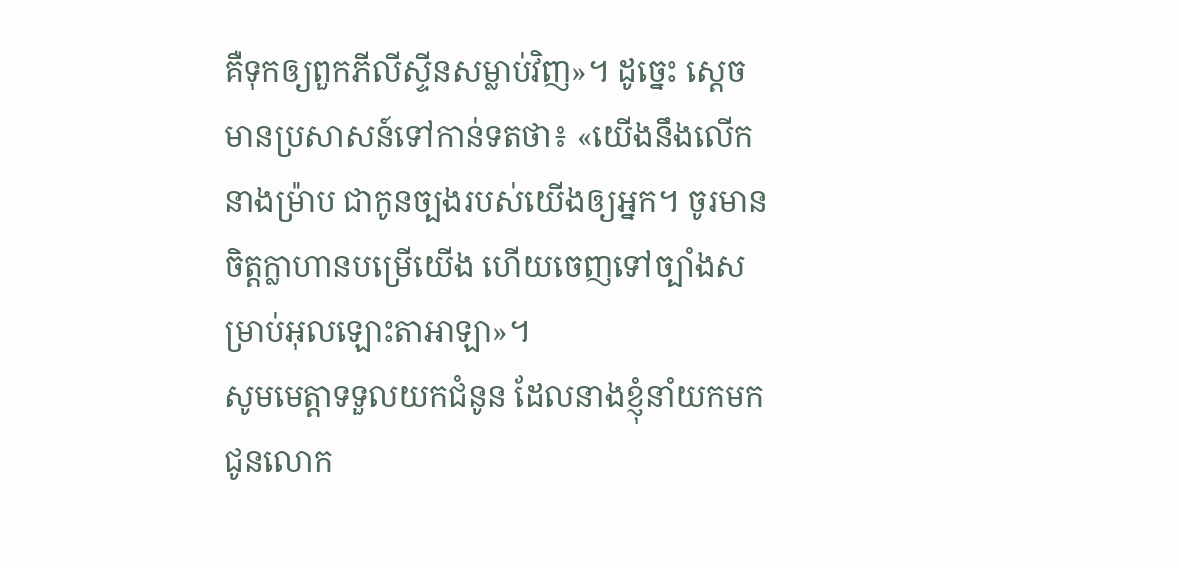គឺទុកឲ្យពួកភីលីស្ទីនសម្លាប់វិញ»។ ដូច្នេះ ស្តេចមានប្រសាសន៍ទៅកាន់ទតថា៖ «យើងនឹងលើកនាងម៉្រាប ជាកូនច្បងរបស់យើងឲ្យអ្នក។ ចូរមានចិត្តក្លាហានបម្រើយើង ហើយចេញទៅច្បាំងសម្រាប់អុលឡោះតាអាឡា»។
សូមមេត្តាទទួលយកជំនូន ដែលនាងខ្ញុំនាំយកមកជូនលោក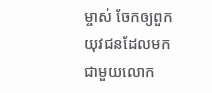ម្ចាស់ ចែកឲ្យពួកយុវជនដែលមកជាមួយលោក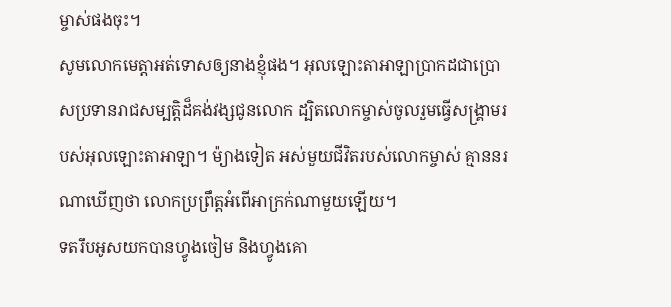ម្ចាស់ផងចុះ។
សូមលោកមេត្តាអត់ទោសឲ្យនាងខ្ញុំផង។ អុលឡោះតាអាឡាប្រាកដជាប្រោសប្រទានរាជសម្បត្តិដ៏គង់វង្សជូនលោក ដ្បិតលោកម្ចាស់ចូលរួមធ្វើសង្គ្រាមរបស់អុលឡោះតាអាឡា។ ម៉្យាងទៀត អស់មួយជីវិតរបស់លោកម្ចាស់ គ្មាននរណាឃើញថា លោកប្រព្រឹត្តអំពើអាក្រក់ណាមួយឡើយ។
ទតរឹបអូសយកបានហ្វូងចៀម និងហ្វូងគោ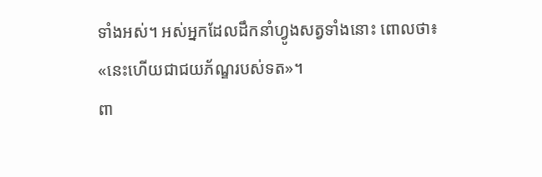ទាំងអស់។ អស់អ្នកដែលដឹកនាំហ្វូងសត្វទាំងនោះ ពោលថា៖ «នេះហើយជាជយភ័ណ្ឌរបស់ទត»។
ពា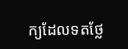ក្យដែលទតថ្លែ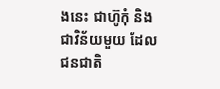ងនេះ ជាហ៊ូកុំ និងជាវិន័យមួយ ដែលជនជាតិ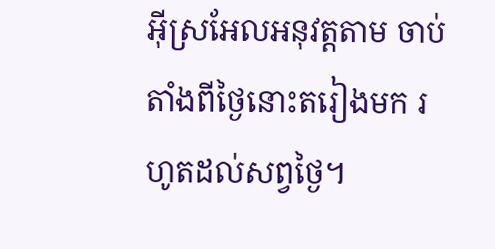អ៊ីស្រអែលអនុវត្តតាម ចាប់តាំងពីថ្ងៃនោះតរៀងមក រហូតដល់សព្វថ្ងៃ។